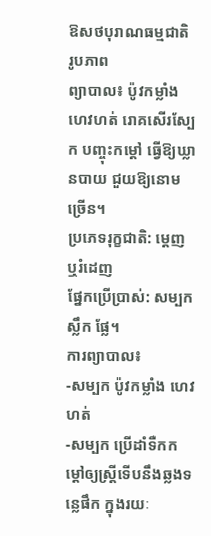ឱសថបុរាណធម្មជាតិ
រូបភាព
ព្យាបាល៖ ប៉ូវកម្លាំង ហេវហត់ រោគសើរស្បែក បញ្ចុះកម្តៅ ធ្វើឱ្យឃ្លានបាយ ជួយឱ្យនោមច្រើន។
ប្រភេទរុក្ខជាតិ: ម្តេញ ឬរំដេញ
ផ្នែកប្រើប្រាស់: សម្បក ស្លឹក ផ្លែ។
ការព្យាបាល៖
-សម្បក ប៉ូវកម្លាំង ហេវហត់
-សម្បក ប្រើដាំទឺកកម្តៅឲ្យស្រ្តីទើបនឹងឆ្លងទន្លេផឹក ក្នុងរយៈ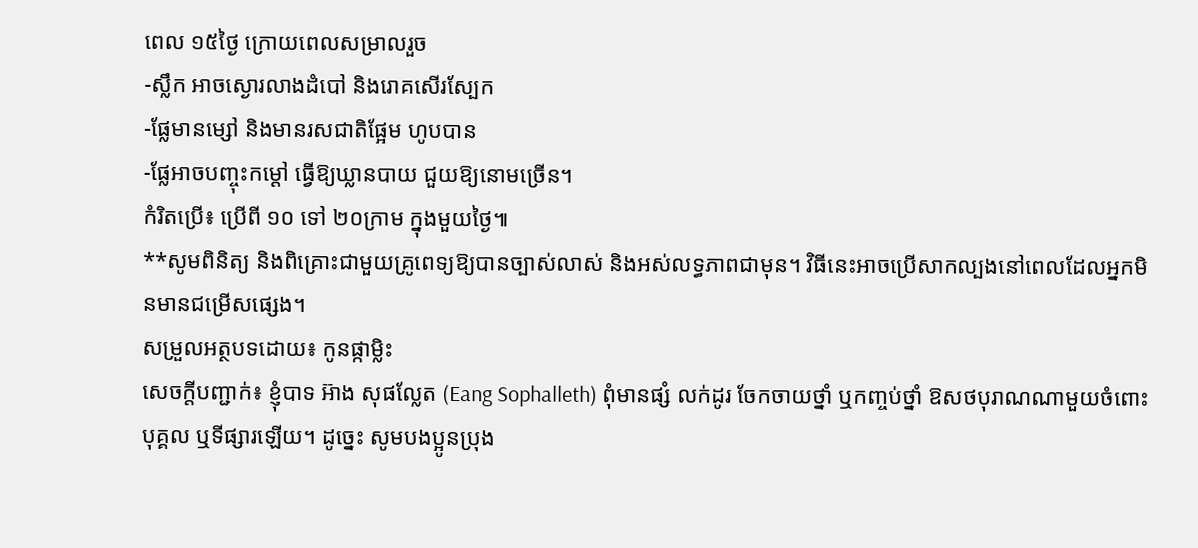ពេល ១៥ថ្ងៃ ក្រោយពេលសម្រាលរួច
-ស្លឹក អាចស្ងោរលាងដំបៅ និងរោគសើរស្បែក
-ផ្លែមានម្សៅ និងមានរសជាតិផ្អែម ហូបបាន
-ផ្លែអាចបញ្ចុះកម្តៅ ធ្វើឱ្យឃ្លានបាយ ជួយឱ្យនោមច្រើន។
កំរិតប្រើ៖ ប្រើពី ១០ ទៅ ២០ក្រាម ក្នុងមួយថ្ងៃ៕
**សូមពិនិត្យ និងពិគ្រោះជាមួយគ្រូពេទ្យឱ្យបានច្បាស់លាស់ និងអស់លទ្ធភាពជាមុន។ វិធីនេះអាចប្រើសាកល្បងនៅពេលដែលអ្នកមិនមានជម្រើសផ្សេង។
សម្រួលអត្ថបទដោយ៖ កូនផ្កាម្លិះ
សេចក្តីបញ្ជាក់៖ ខ្ញុំបាទ អ៊ាង សុផល្លែត (Eang Sophalleth) ពុំមានផ្សំ លក់ដូរ ចែកចាយថ្នាំ ឬកញ្ចប់ថ្នាំ ឱសថបុរាណណាមួយចំពោះបុគ្គល ឬទីផ្សារឡើយ។ ដូច្នេះ សូមបងប្អូនប្រុង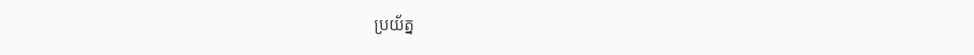ប្រយ័ត្ន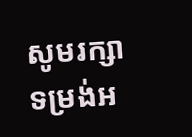សូមរក្សាទម្រង់អ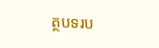ត្ថបទរប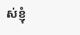ស់ខ្ញុំ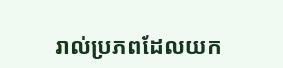រាល់ប្រភពដែលយក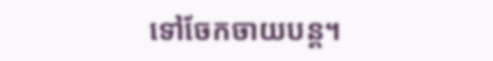ទៅចែកចាយបន្ត។